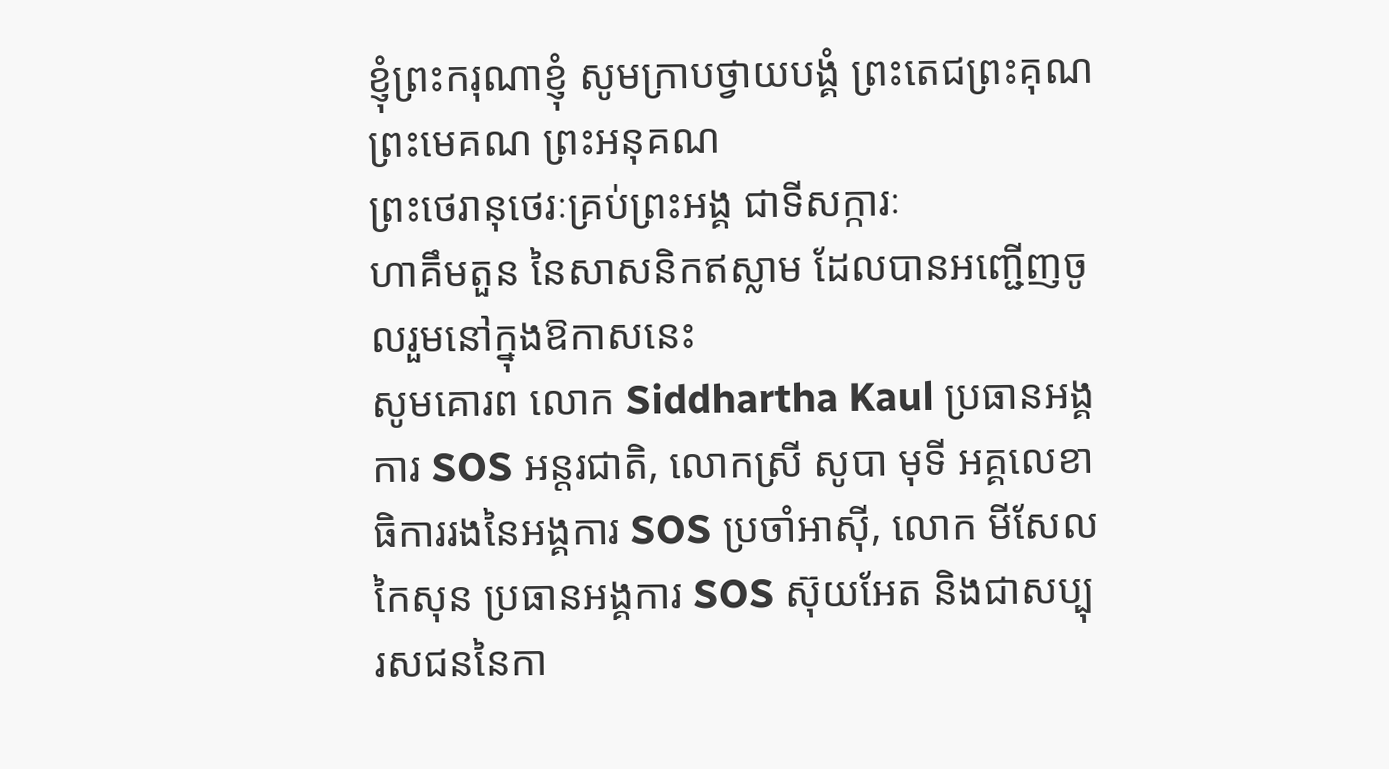ខ្ញុំព្រះករុណាខ្ញុំ សូមក្រាបថ្វាយបង្គំ ព្រះតេជព្រះគុណ ព្រះមេគណ ព្រះអនុគណ
ព្រះថេរានុថេរៈគ្រប់ព្រះអង្គ ជាទីសក្ការៈ
ហាគឹមតួន នៃសាសនិកឥស្លាម ដែលបានអញ្ជើញចូលរួមនៅក្នុងឱកាសនេះ
សូមគោរព លោក Siddhartha Kaul ប្រធានអង្គការ SOS អន្តរជាតិ, លោកស្រី សូបា មុទី អគ្គលេខាធិការរងនៃអង្គការ SOS ប្រចាំអាស៊ី, លោក មីសែល កៃសុន ប្រធានអង្គការ SOS ស៊ុយអែត និងជាសប្បុរសជននៃកា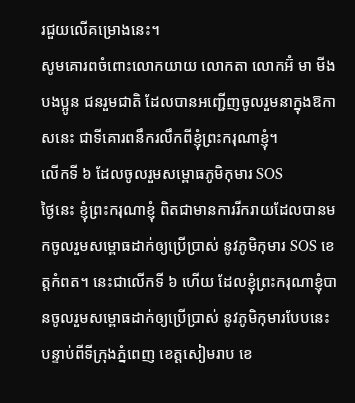រជួយលើគម្រោងនេះ។
សូមគោរពចំពោះលោកយាយ លោកតា លោកអ៊ំ មា មីង បងប្អូន ជនរួមជាតិ ដែលបានអញ្ជើញចូលរួមនាក្នុងឱកាសនេះ ជាទីគោរពនឹករលឹកពីខ្ញុំព្រះករុណាខ្ញុំ។
លើកទី ៦ ដែលចូលរួមសម្ពោធភូមិកុមារ SOS
ថ្ងៃនេះ ខ្ញុំព្រះករុណាខ្ញុំ ពិតជាមានការរីករាយដែលបានមកចូលរួមសម្ពោធដាក់ឲ្យប្រើប្រាស់ នូវភូមិកុមារ SOS ខេត្តកំពត។ នេះជាលើកទី ៦ ហើយ ដែលខ្ញុំព្រះករុណាខ្ញុំបានចូលរួមសម្ពោធដាក់ឲ្យប្រើប្រាស់ នូវភូមិកុមារបែបនេះ បន្ទាប់ពីទីក្រុងភ្នំពេញ ខេត្តសៀមរាប ខេ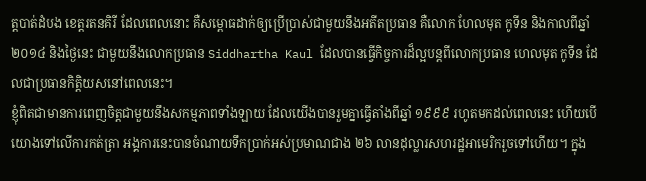ត្តបាត់ដំបង ខេត្តរតនគិរី ដែលពេលនោះ គឺសម្ពោធដាក់ឲ្យប្រើប្រាស់ជាមួយនឹងអតីតប្រធាន គឺលោក ហែលមុត កូទីន និងកាលពីឆ្នាំ ២០១៤ និងថ្ងៃនេះ ជាមួយនឹងលោកប្រធាន Siddhartha Kaul ដែលបានធ្វើកិច្ចការដ៏ល្អបន្តពីលោកប្រធាន ហេលមុត កូទីន ដែលជាប្រធានកិត្តិយសនៅពេលនេះ។
ខ្ញុំពិតជាមានការពេញចិត្តជាមួយនឹងសកម្មភាពទាំងឡាយ ដែលយើងបានរួមគ្នាធ្វើតាំងពីឆ្នាំ ១៩៩៩ រហូតមកដល់ពេលនេះ ហើយបើយោងទៅលើការកត់ត្រា អង្គការនេះបានចំណាយទឹកប្រាក់អស់ប្រមាណជាង ២៦ លានដុល្លារសហរដ្ឋអាមេរិករួចទៅហើយ។ ក្នុង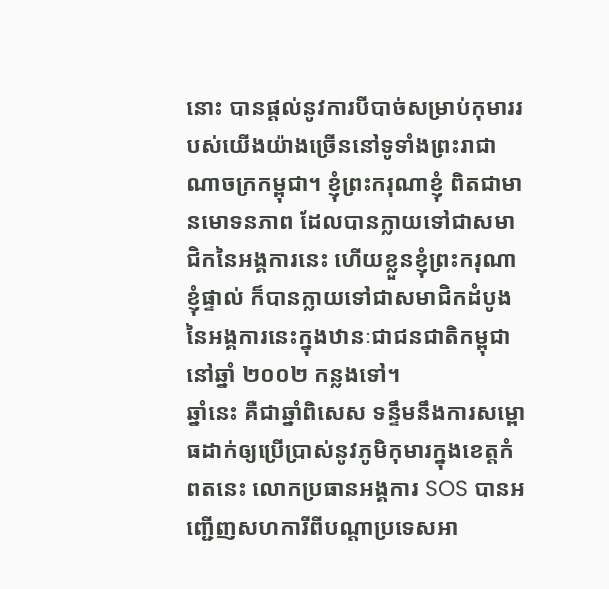នោះ បានផ្តល់នូវការបីបាច់សម្រាប់កុមាររបស់យើងយ៉ាងច្រើននៅទូទាំងព្រះរាជាណាចក្រកម្ពុជា។ ខ្ញុំព្រះករុណាខ្ញុំ ពិតជាមានមោទនភាព ដែលបានក្លាយទៅជាសមាជិកនៃអង្គការនេះ ហើយខ្លួនខ្ញុំព្រះករុណាខ្ញុំផ្ទាល់ ក៏បានក្លាយទៅជាសមាជិកដំបូងនៃអង្គការនេះក្នុងឋានៈជាជនជាតិកម្ពុជា នៅឆ្នាំ ២០០២ កន្លងទៅ។
ឆ្នាំនេះ គឺជាឆ្នាំពិសេស ទន្ទឹមនឹងការសម្ពោធដាក់ឲ្យប្រើប្រាស់នូវភូមិកុមារក្នុងខេត្តកំពតនេះ លោកប្រធានអង្គការ SOS បានអញ្ជើញសហការីពីបណ្តាប្រទេសអា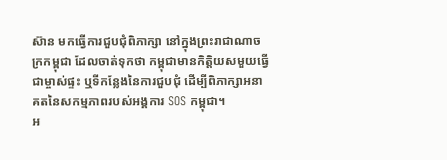ស៊ាន មកធ្វើការជួបជុំពិភាក្សា នៅក្នុងព្រះរាជាណាចក្រកម្ពុជា ដែលចាត់ទុកថា កម្ពុជាមានកិត្តិយសមួយធ្វើជាម្ចាស់ផ្ទះ ឬទីកន្លែងនៃការជួបជុំ ដើម្បីពិភាក្សាអនាគតនៃសកម្មភាពរបស់អង្គការ SOS កម្ពុជា។
អ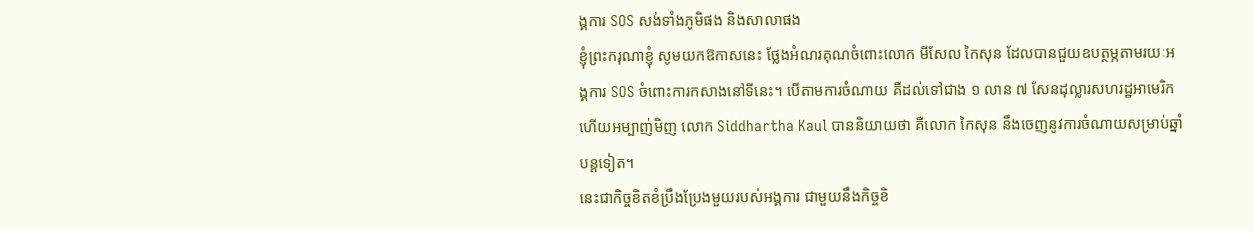ង្គការ SOS សង់ទាំងភូមិផង និងសាលាផង
ខ្ញុំព្រះករុណាខ្ញុំ សូមយកឱកាសនេះ ថ្លែងអំណរគុណចំពោះលោក មីសែល កៃសុន ដែលបានជួយឧបត្ថម្ភតាមរយៈអង្គការ SOS ចំពោះការកសាងនៅទីនេះ។ បើតាមការចំណាយ គឺដល់ទៅជាង ១ លាន ៧ សែនដុល្លារសហរដ្ឋអាមេរិក ហើយអម្បាញ់មិញ លោក Siddhartha Kaul បាននិយាយថា គឺលោក កៃសុន នឹងចេញនូវការចំណាយសម្រាប់ឆ្នាំបន្តទៀត។
នេះជាកិច្ចខិតខំប្រឹងប្រែងមួយរបស់អង្គការ ជាមួយនឹងកិច្ចខិ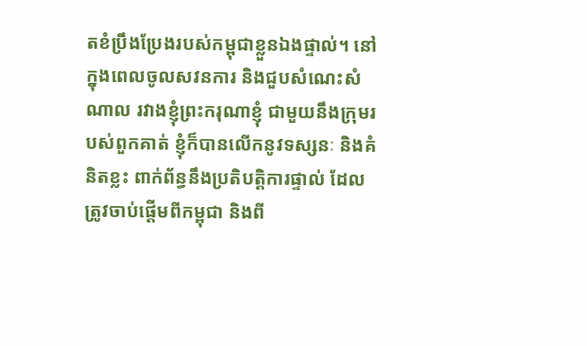តខំប្រឹងប្រែងរបស់កម្ពុជាខ្លួនឯងផ្ទាល់។ នៅក្នុងពេលចូលសវនការ និងជួបសំណេះសំណាល រវាងខ្ញុំព្រះករុណាខ្ញុំ ជាមួយនឹងក្រុមរបស់ពួកគាត់ ខ្ញុំក៏បានលើកនូវទស្សនៈ និងគំនិតខ្លះ ពាក់ព័ន្ធនឹងប្រតិបត្តិការផ្ទាល់ ដែលត្រូវចាប់ផ្តើមពីកម្ពុជា និងពី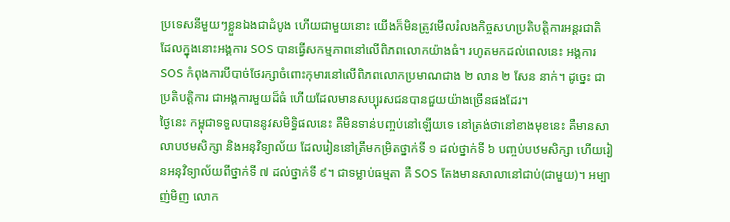ប្រទេសនីមួយៗខ្លួនឯងជាដំបូង ហើយជាមួយនោះ យើងក៏មិនត្រូវមើលរំលងកិច្ចសហប្រតិបត្តិការអន្តរជាតិ ដែលក្នុងនោះអង្គការ SOS បានធ្វើសកម្មភាពនៅលើពិភពលោកយ៉ាងធំ។ រហូតមកដល់ពេលនេះ អង្គការ SOS កំពុងការបីបាច់ថែរក្សាចំពោះកុមារនៅលើពិភពលោកប្រមាណជាង ២ លាន ២ សែន នាក់។ ដូច្នេះ ជាប្រតិបត្តិការ ជាអង្គការមួយដ៏ធំ ហើយដែលមានសប្បុរសជនបានជួយយ៉ាងច្រើនផងដែរ។
ថ្ងៃនេះ កម្ពុជាទទួលបាននូវសមិទ្ធិផលនេះ គឺមិនទាន់បញ្ចប់នៅឡើយទេ នៅត្រង់ថានៅខាងមុខនេះ គឺមានសាលាបឋមសិក្សា និងអនុវិទ្យាល័យ ដែលរៀននៅត្រឹមកម្រិតថ្នាក់ទី ១ ដល់ថ្នាក់ទី ៦ បញ្ចប់បឋមសិក្សា ហើយរៀនអនុវិទ្យាល័យពីថ្នាក់ទី ៧ ដល់ថ្នាក់ទី ៩។ ជាទម្លាប់ធម្មតា គឺ SOS តែងមានសាលានៅជាប់(ជាមួយ)។ អម្បាញ់មិញ លោក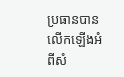ប្រធានបានលើកឡើងអំពីសំ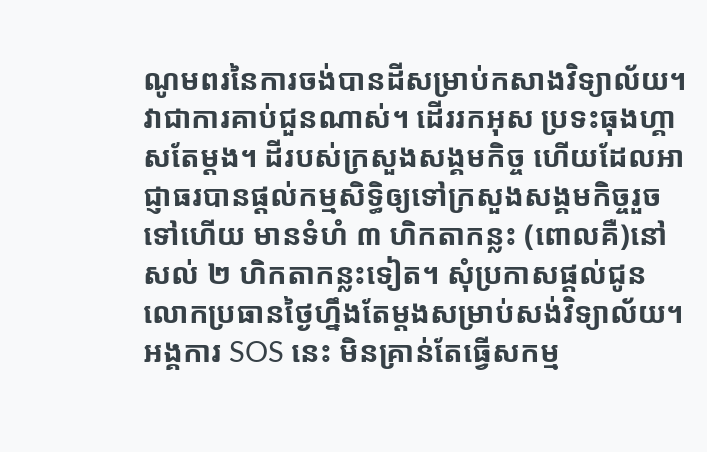ណូមពរនៃការចង់បានដីសម្រាប់កសាងវិទ្យាល័យ។ វាជាការគាប់ជួនណាស់។ ដើររកអុស ប្រទះធុងហ្គាសតែម្តង។ ដីរបស់ក្រសួងសង្គមកិច្ច ហើយដែលអាជ្ញាធរបានផ្តល់កម្មសិទ្ធិឲ្យទៅក្រសួងសង្គមកិច្ចរួចទៅហើយ មានទំហំ ៣ ហិកតាកន្លះ (ពោលគឺ)នៅសល់ ២ ហិកតាកន្លះទៀត។ សុំប្រកាសផ្តល់ជូនលោកប្រធានថ្ងៃហ្នឹងតែម្តងសម្រាប់សង់វិទ្យាល័យ។
អង្គការ SOS នេះ មិនគ្រាន់តែធ្វើសកម្ម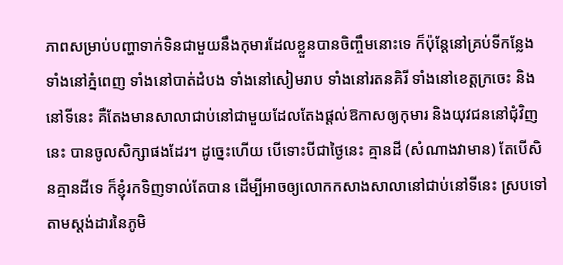ភាពសម្រាប់បញ្ហាទាក់ទិនជាមួយនឹងកុមារដែលខ្លួនបានចិញ្ចឹមនោះទេ ក៏ប៉ុន្តែនៅគ្រប់ទីកន្លែង ទាំងនៅភ្នំពេញ ទាំងនៅបាត់ដំបង ទាំងនៅសៀមរាប ទាំងនៅរតនគិរី ទាំងនៅខេត្តក្រចេះ និងនៅទីនេះ គឺតែងមានសាលាជាប់នៅជាមួយដែលតែងផ្តល់ឱកាសឲ្យកុមារ និងយុវជននៅជុំវិញនេះ បានចូលសិក្សាផងដែរ។ ដូច្នេះហើយ បើទោះបីជាថ្ងៃនេះ គ្មានដី (សំណាងវាមាន) តែបើសិនគ្មានដីទេ ក៏ខ្ញុំរកទិញទាល់តែបាន ដើម្បីអាចឲ្យលោកកសាងសាលានៅជាប់នៅទីនេះ ស្របទៅតាមស្តង់ដារនៃភូមិ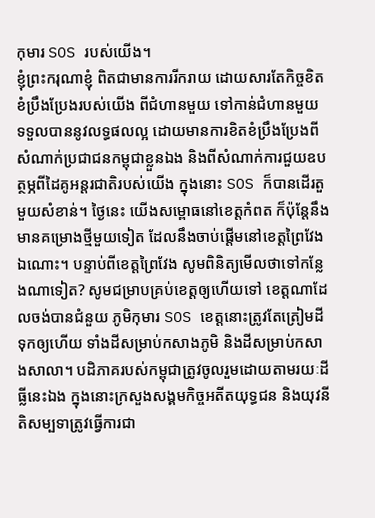កុមារ SOS របស់យើង។
ខ្ញុំព្រះករុណាខ្ញុំ ពិតជាមានការរីករាយ ដោយសារតែកិច្ចខិតខំប្រឹងប្រែងរបស់យើង ពីជំហានមួយ ទៅកាន់ជំហានមួយ ទទួលបាននូវលទ្ធផលល្អ ដោយមានការខិតខំប្រឹងប្រែងពីសំណាក់ប្រជាជនកម្ពុជាខ្លួនឯង និងពីសំណាក់ការជួយឧបត្ថម្ភពីដៃគូអន្តរជាតិរបស់យើង ក្នុងនោះ SOS ក៏បានដើរតួមួយសំខាន់។ ថ្ងៃនេះ យើងសម្ពោធនៅខេត្តកំពត ក៏ប៉ុន្តែនឹងមានគម្រោងថ្មីមួយទៀត ដែលនឹងចាប់ផ្តើមនៅខេត្តព្រៃវែងឯណោះ។ បន្ទាប់ពីខេត្តព្រៃវែង សូមពិនិត្យមើលថាទៅកន្លែងណាទៀត? សូមជម្រាបគ្រប់ខេត្តឲ្យហើយទៅ ខេត្តណាដែលចង់បានជំនួយ ភូមិកុមារ SOS ខេត្តនោះត្រូវតែត្រៀមដីទុកឲ្យហើយ ទាំងដីសម្រាប់កសាងភូមិ និងដីសម្រាប់កសាងសាលា។ បដិភាគរបស់កម្ពុជាត្រូវចូលរួមដោយតាមរយៈដីធ្លីនេះឯង ក្នុងនោះក្រសួងសង្គមកិច្ចអតីតយុទ្ធជន និងយុវនីតិសម្បទាត្រូវធ្វើការជា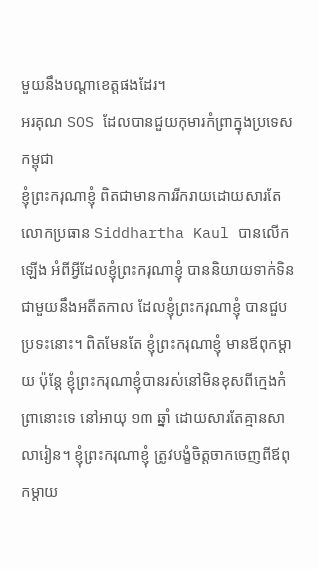មួយនឹងបណ្តាខេត្តផងដែរ។
អរគុណ SOS ដែលបានជួយកុមារកំព្រាក្នុងប្រទេសកម្ពុជា
ខ្ញុំព្រះករុណាខ្ញុំ ពិតជាមានការរីករាយដោយសារតែលោកប្រធាន Siddhartha Kaul បានលើកឡើង អំពីអ្វីដែលខ្ញុំព្រះករុណាខ្ញុំ បាននិយាយទាក់ទិនជាមួយនឹងអតីតកាល ដែលខ្ញុំព្រះករុណាខ្ញុំ បានជួបប្រទះនោះ។ ពិតមែនតែ ខ្ញុំព្រះករុណាខ្ញុំ មានឪពុកម្តាយ ប៉ុន្តែ ខ្ញុំព្រះករុណាខ្ញុំបានរស់នៅមិនខុសពីក្មេងកំព្រានោះទេ នៅអាយុ ១៣ ឆ្នាំ ដោយសារតែគ្មានសាលារៀន។ ខ្ញុំព្រះករុណាខ្ញុំ ត្រូវបង្ខំចិត្តចាកចេញពីឪពុកម្តាយ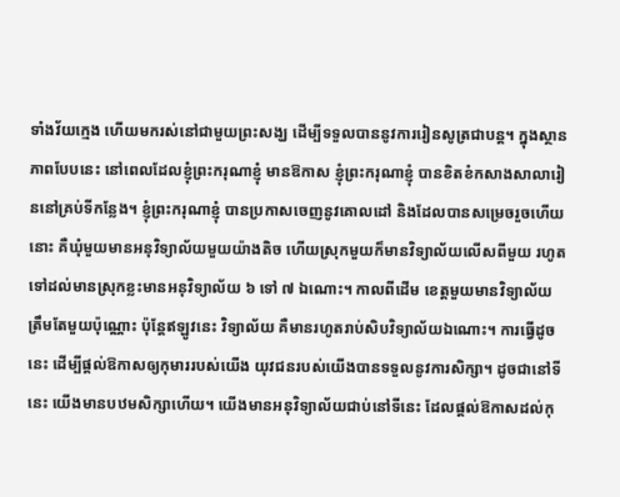ទាំងវ័យក្មេង ហើយមករស់នៅជាមួយព្រះសង្ឃ ដើម្បីទទួលបាននូវការរៀនសូត្រជាបន្ត។ ក្នុងស្ថានភាពបែបនេះ នៅពេលដែលខ្ញុំព្រះករុណាខ្ញុំ មានឱកាស ខ្ញុំព្រះករុណាខ្ញុំ បានខិតខំកសាងសាលារៀននៅគ្រប់ទីកន្លែង។ ខ្ញុំព្រះករុណាខ្ញុំ បានប្រកាសចេញនូវគោលដៅ និងដែលបានសម្រេចរួចហើយនោះ គឺឃុំមួយមានអនុវិទ្យាល័យមួយយ៉ាងតិច ហើយស្រុកមួយក៏មានវិទ្យាល័យលើសពីមួយ រហូតទៅដល់មានស្រុកខ្លះមានអនុវិទ្យាល័យ ៦ ទៅ ៧ ឯណោះ។ កាលពីដើម ខេត្តមួយមានវិទ្យាល័យត្រឹមតែមួយប៉ុណ្ណោះ ប៉ុន្តែឥឡូវនេះ វិទ្យាល័យ គឺមានរហូតរាប់សិបវិទ្យាល័យឯណោះ។ ការធ្វើដូចនេះ ដើម្បីផ្តល់ឱកាសឲ្យកុមាររបស់យើង យុវជនរបស់យើងបានទទួលនូវការសិក្សា។ ដូចជានៅទីនេះ យើងមានបឋមសិក្សាហើយ។ យើងមានអនុវិទ្យាល័យជាប់នៅទីនេះ ដែលផ្តល់ឱកាសដល់កុ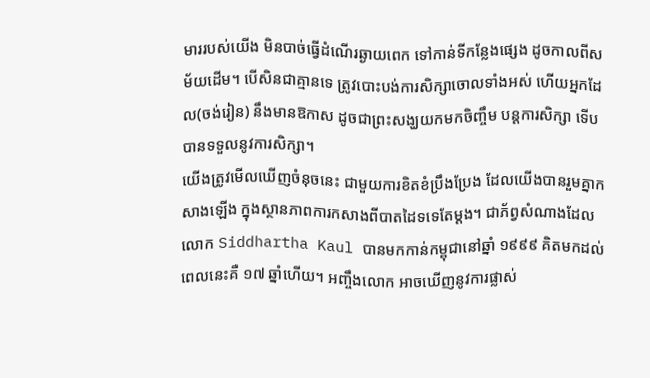មាររបស់យើង មិនបាច់ធ្វើដំណើរឆ្ងាយពេក ទៅកាន់ទីកន្លែងផ្សេង ដូចកាលពីសម័យដើម។ បើសិនជាគ្មានទេ ត្រូវបោះបង់ការសិក្សាចោលទាំងអស់ ហើយអ្នកដែល(ចង់រៀន) នឹងមានឱកាស ដូចជាព្រះសង្ឃយកមកចិញ្ចឹម បន្តការសិក្សា ទើបបានទទួលនូវការសិក្សា។
យើងត្រូវមើលឃើញចំនុចនេះ ជាមួយការខិតខំប្រឹងប្រែង ដែលយើងបានរួមគ្នាកសាងឡើង ក្នុងស្ថានភាពការកសាងពីបាតដៃទទេតែម្តង។ ជាភ័ព្វសំណាងដែលលោក Siddhartha Kaul បានមកកាន់កម្ពុជានៅឆ្នាំ ១៩៩៩ គិតមកដល់ពេលនេះគឺ ១៧ ឆ្នាំហើយ។ អញ្ចឹងលោក អាចឃើញនូវការផ្លាស់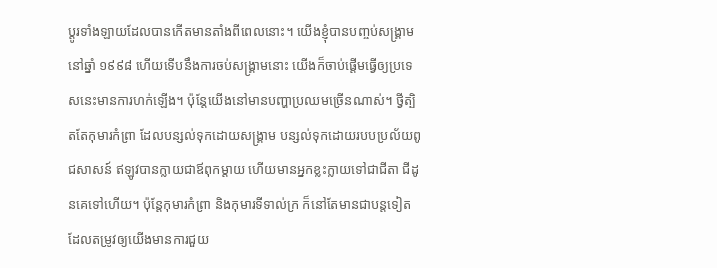ប្តូរទាំងឡាយដែលបានកើតមានតាំងពីពេលនោះ។ យើងខ្ញុំបានបញ្ចប់សង្រ្គាមនៅឆ្នាំ ១៩៩៨ ហើយទើបនឹងការចប់សង្គ្រាមនោះ យើងក៏ចាប់ផ្តើមធ្វើឲ្យប្រទេសនេះមានការហក់ឡើង។ ប៉ុន្តែយើងនៅមានបញ្ហាប្រឈមច្រើនណាស់។ ថ្វីត្បិតតែកុមារកំព្រា ដែលបន្សល់ទុកដោយសង្គ្រាម បន្សល់ទុកដោយរបបប្រល័យពូជសាសន៍ ឥឡូវបានក្លាយជាឪពុកម្តាយ ហើយមានអ្នកខ្លះក្លាយទៅជាជីតា ជីដូនគេទៅហើយ។ ប៉ុន្តែកុមារកំព្រា និងកុមារទីទាល់ក្រ ក៏នៅតែមានជាបន្តទៀត ដែលតម្រូវឲ្យយើងមានការជួយ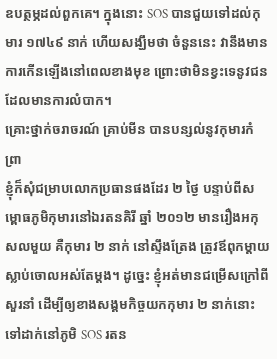ឧបត្ថម្ភដល់ពួកគេ។ ក្នុងនោះ SOS បានជួយទៅដល់កុមារ ១៧៤៩ នាក់ ហើយសង្ឃឹមថា ចំនួននេះ វានឹងមានការកើនឡើងនៅពេលខាងមុខ ព្រោះថាមិនខ្វះទេនូវជនដែលមានការលំបាក។
គ្រោះថ្នាក់ចរាចរណ៍ គ្រាប់មីន បានបន្សល់នូវកុមារកំព្រា
ខ្ញុំក៏សុំជម្រាបលោកប្រធានផងដែរ ២ ថ្ងៃ បន្ទាប់ពីសម្ពោធភូមិកុមារនៅឯរតនគិរី ឆ្នាំ ២០១២ មានរឿងអកុសលមួយ គឺកុមារ ២ នាក់ នៅស្ទឹងត្រែង ត្រូវឪពុកម្តាយស្លាប់ចោលអស់តែម្តង។ ដូច្នេះ ខ្ញុំអត់មានជម្រើសក្រៅពីសួរនាំ ដើម្បីឲ្យខាងសង្គមកិច្ចយកកុមារ ២ នាក់នោះ ទៅដាក់នៅភូមិ SOS រតន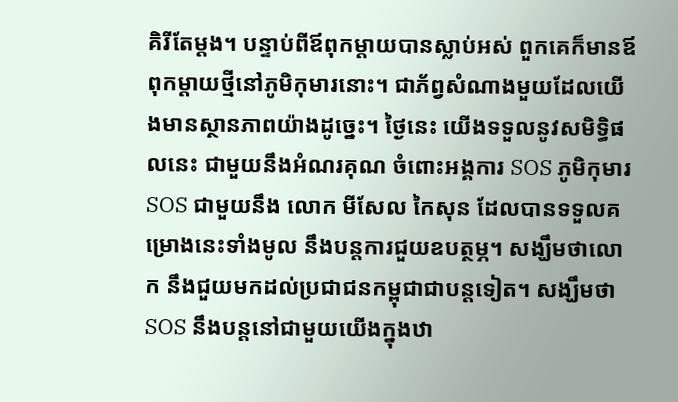គិរីតែម្តង។ បន្ទាប់ពីឪពុកម្តាយបានស្លាប់អស់ ពួកគេក៏មានឪពុកម្តាយថ្មីនៅភូមិកុមារនោះ។ ជាភ័ព្វសំណាងមួយដែលយើងមានស្ថានភាពយ៉ាងដូច្នេះ។ ថ្ងៃនេះ យើងទទួលនូវសមិទ្ធិផលនេះ ជាមួយនឹងអំណរគុណ ចំពោះអង្គការ SOS ភូមិកុមារ SOS ជាមួយនឹង លោក មីសែល កៃសុន ដែលបានទទួលគម្រោងនេះទាំងមូល នឹងបន្តការជួយឧបត្ថម្ភ។ សង្ឃឹមថាលោក នឹងជួយមកដល់ប្រជាជនកម្ពុជាជាបន្តទៀត។ សង្ឃឹមថា SOS នឹងបន្តនៅជាមួយយើងក្នុងឋា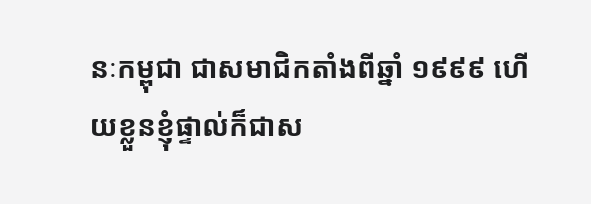នៈកម្ពុជា ជាសមាជិកតាំងពីឆ្នាំ ១៩៩៩ ហើយខ្លួនខ្ញុំផ្ទាល់ក៏ជាស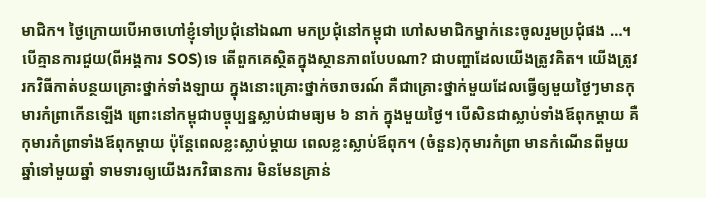មាជិក។ ថ្ងៃក្រោយបើអាចហៅខ្ញុំទៅប្រជុំនៅឯណា មកប្រជុំនៅកម្ពុជា ហៅសមាជិកម្នាក់នេះចូលរួមប្រជុំផង …។
បើគ្មានការជួយ(ពីអង្គការ SOS)ទេ តើពួកគេស្ថិតក្នុងស្ថានភាពបែបណា? ជាបញ្ហាដែលយើងត្រូវគិត។ យើងត្រូវរកវិធីកាត់បន្ថយគ្រោះថ្នាក់ទាំងឡាយ ក្នុងនោះគ្រោះថ្នាក់ចរាចរណ៍ គឺជាគ្រោះថ្នាក់មួយដែលធ្វើឲ្យមួយថ្ងៃៗមានកុមារកំព្រាកើនឡើង ព្រោះនៅកម្ពុជាបច្ចុប្បន្នស្លាប់ជាមធ្យម ៦ នាក់ ក្នុងមួយថ្ងៃ។ បើសិនជាស្លាប់ទាំងឪពុកម្ដាយ គឺកុមារកំព្រាទាំងឪពុកម្ដាយ ប៉ុន្តែពេលខ្លះស្លាប់ម្ដាយ ពេលខ្លះស្លាប់ឪពុក។ (ចំនួន)កុមារកំព្រា មានកំណើនពីមួយឆ្នាំទៅមួយឆ្នាំ ទាមទារឲ្យយើងរកវិធានការ មិនមែនគ្រាន់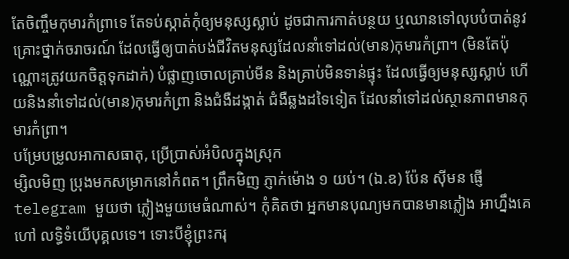តែចិញ្ចឹមកុមារកំព្រាទេ តែទប់ស្កាត់កុំឲ្យមនុស្សស្លាប់ ដូចជាការកាត់បន្ថយ ឬឈានទៅលុបបំបាត់នូវគ្រោះថ្នាក់ចរាចរណ៍ ដែលធ្វើឲ្យបាត់បង់ជីវិតមនុស្សដែលនាំទៅដល់(មាន)កុមារកំព្រា។ (មិនតែប៉ុណ្ណោះត្រូវយកចិត្តទុកដាក់) បំផ្លាញចោលគ្រាប់មីន និងគ្រាប់មិនទាន់ផ្ទុះ ដែលធ្វើឲ្យមនុស្សស្លាប់ ហើយនិងនាំទៅដល់(មាន)កុមារកំព្រា និងជំងឺដង្កាត់ ជំងឺឆ្លងដទៃទៀត ដែលនាំទៅដល់ស្ថានភាពមានកុមារកំព្រា។
បម្រែបម្រូលអាកាសធាតុ, ប្រើប្រាស់អំបិលក្នុងស្រុក
ម្សិលមិញ ប្រុងមកសម្រាកនៅកំពត។ ព្រឹកមិញ ភ្ញាក់ម៉ោង ១ យប់។ (ឯ.ឧ) ប៉ែន ស៊ីមន ផ្ញើ telegram មួយថា ភ្លៀងមួយមេធំណាស់។ កុំគិតថា អ្នកមានបុណ្យមកបានមានភ្លៀង អាហ្នឹងគេហៅ លទ្ធិទំយើបុគ្គលទេ។ ទោះបីខ្ញុំព្រះករុ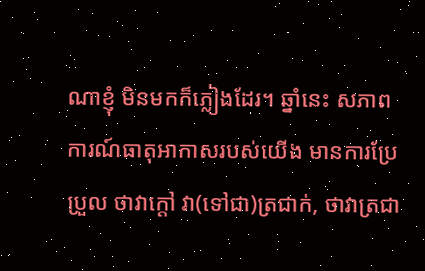ណាខ្ញុំ មិនមកក៏ភ្លៀងដែរ។ ឆ្នាំនេះ សភាពការណ៍ធាតុអាកាសរបស់យើង មានការប្រែប្រួល ថាវាក្ដៅ វា(ទៅជា)ត្រជាក់, ថាវាត្រជា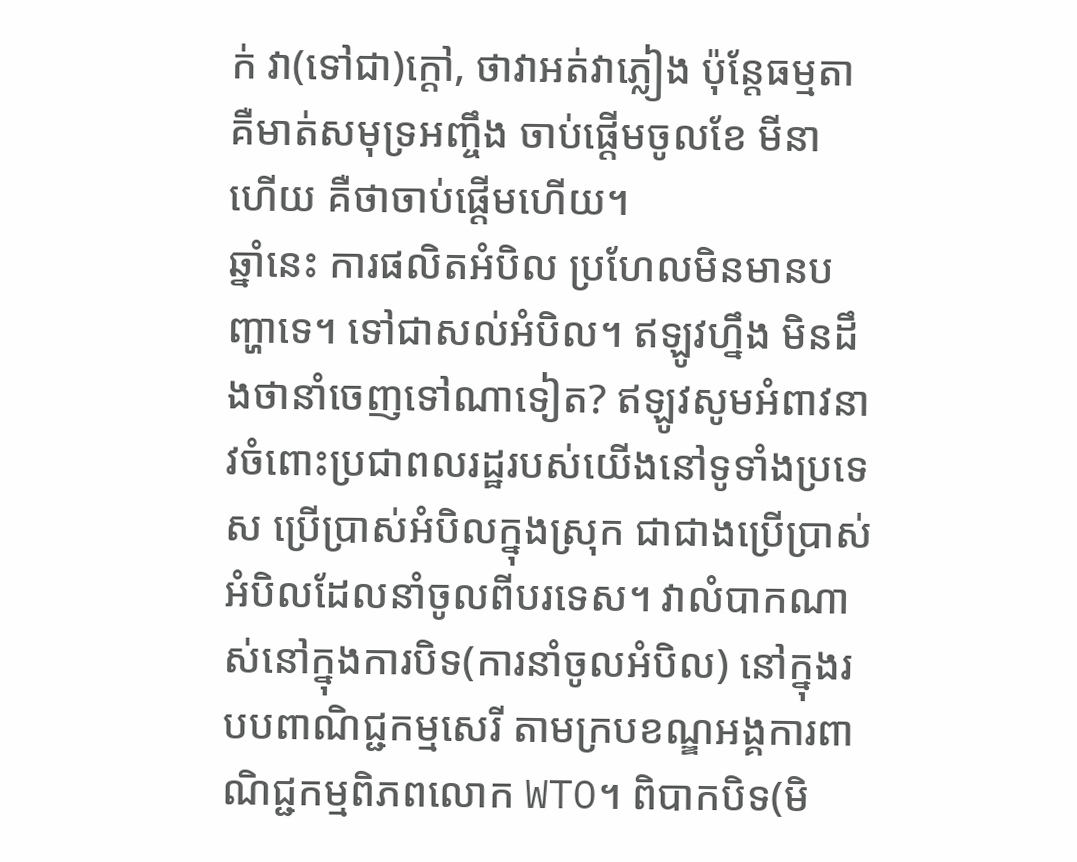ក់ វា(ទៅជា)ក្ដៅ, ថាវាអត់វាភ្លៀង ប៉ុន្តែធម្មតា គឺមាត់សមុទ្រអញ្ចឹង ចាប់ផ្ដើមចូលខែ មីនា ហើយ គឺថាចាប់ផ្ដើមហើយ។
ឆ្នាំនេះ ការផលិតអំបិល ប្រហែលមិនមានបញ្ហាទេ។ ទៅជាសល់អំបិល។ ឥឡូវហ្នឹង មិនដឹងថានាំចេញទៅណាទៀត? ឥឡូវសូមអំពាវនាវចំពោះប្រជាពលរដ្ឋរបស់យើងនៅទូទាំងប្រទេស ប្រើប្រាស់អំបិលក្នុងស្រុក ជាជាងប្រើប្រាស់អំបិលដែលនាំចូលពីបរទេស។ វាលំបាកណាស់នៅក្នុងការបិទ(ការនាំចូលអំបិល) នៅក្នុងរបបពាណិជ្ជកម្មសេរី តាមក្របខណ្ឌអង្គការពាណិជ្ជកម្មពិភពលោក WTO។ ពិបាកបិទ(មិ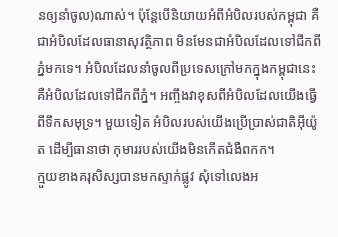នឲ្យនាំចូល)ណាស់។ ប៉ុន្តែបើនិយាយអំពីអំបិលរបស់កម្ពុជា គឺជាអំបិលដែលធានាសុវត្ថិភាព មិនមែនជាអំបិលដែលទៅជីកពីភ្នំមកទេ។ អំបិលដែលនាំចូលពីប្រទេសក្រៅមកក្នុងកម្ពុជានេះ គឺអំបិលដែលទៅជីកពីភ្នំ។ អញ្ចឹងវាខុសពីអំបិលដែលយើងធ្វើពីទឹកសមុទ្រ។ មួយទៀត អំបិលរបស់យើងប្រើប្រាស់ជាតិអ៊ីយ៉ូត ដើម្បីធានាថា កុមាររបស់យើងមិនកើតជំងឺពកក។
ក្មួយខាងគរុសិស្សបានមកស្ទាក់ផ្លូវ សុំទៅលេងអ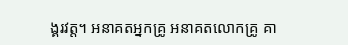ង្គរវត្ត។ អនាគតអ្នកគ្រូ អនាគតលោកគ្រូ គា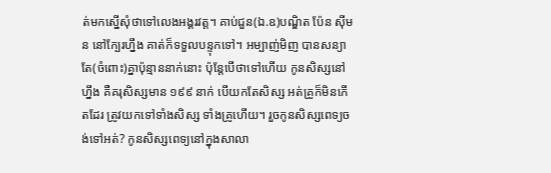ត់មកស្នើសុំថាទៅលេងអង្គរវត្ត។ គាប់ជួន(ឯ.ឧ)បណ្ឌិត ប៉ែន ស៊ីមន នៅក្បែរហ្នឹង គាត់ក៏ទទួលបន្ទុកទៅ។ អម្បាញ់មិញ បានសន្យាតែ(ចំពោះ)គ្នាប៉ុន្មាននាក់នោះ ប៉ុន្តែបើថាទៅហើយ កូនសិស្សនៅហ្នឹង គឺគរុសិស្សមាន ១៩៩ នាក់ បើយកតែសិស្ស អត់គ្រូក៏មិនកើតដែរ ត្រូវយកទៅទាំងសិស្ស ទាំងគ្រូហើយ។ រួចកូនសិស្សពេទ្យចង់ទៅអត់? កូនសិស្សពេទ្យនៅក្នុងសាលា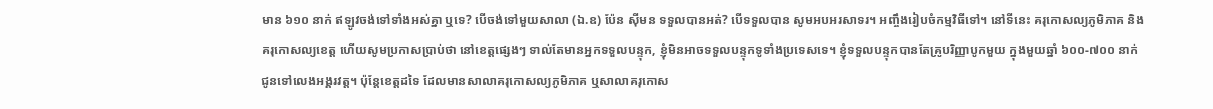មាន ៦១០ នាក់ ឥឡូវចង់ទៅទាំងអស់គ្នា ឬទេ? បើចង់ទៅមួយសាលា (ឯ.ឧ) ប៉ែន ស៊ីមន ទទួលបានអត់? បើទទួលបាន សូមអបអរសាទរ។ អញ្ចឹងរៀបចំកម្មវិធីទៅ។ នៅទីនេះ គរុកោសល្យភូមិភាគ និងគរុកោសល្យខេត្ត ហើយសូមប្រកាសប្រាប់ថា នៅខេត្តផ្សេងៗ ទាល់តែមានអ្នកទទួលបន្ទុក, ខ្ញុំមិនអាចទទួលបន្ទុកទូទាំងប្រទេសទេ។ ខ្ញុំទទួលបន្ទុកបានតែគ្រូបរិញ្ញាបូកមួយ ក្នុងមួយឆ្នាំ ៦០០-៧០០ នាក់ ជូនទៅលេងអង្គរវត្ត។ ប៉ុន្តែខេត្តដទៃ ដែលមានសាលាគរុកោសល្យភូមិភាគ ឬសាលាគរុកោស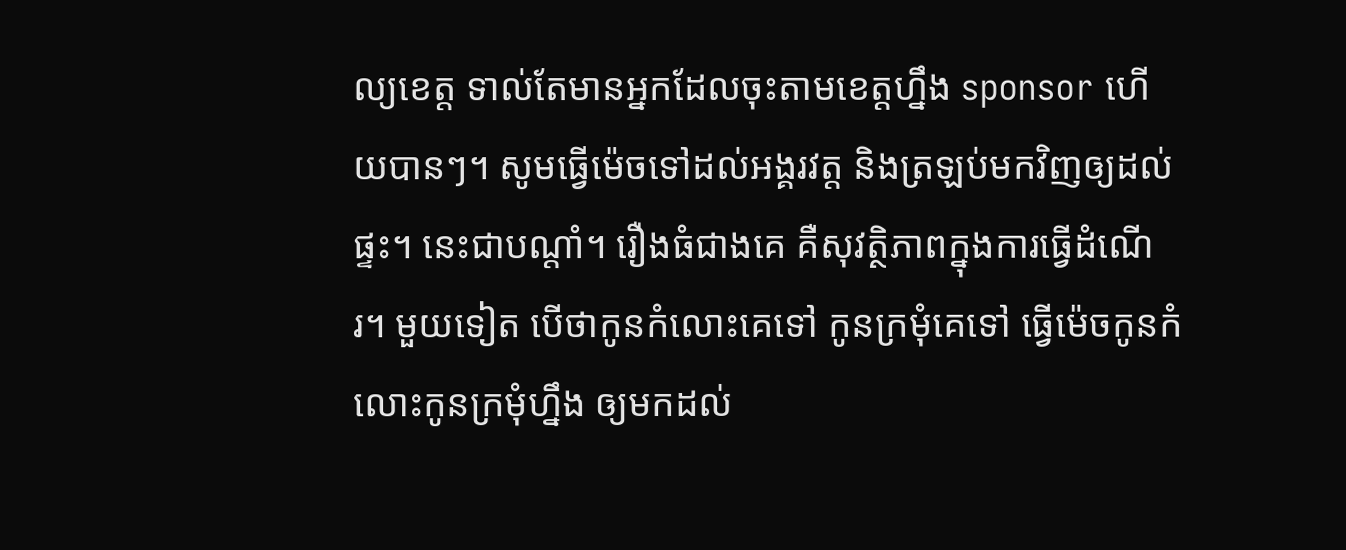ល្យខេត្ត ទាល់តែមានអ្នកដែលចុះតាមខេត្តហ្នឹង sponsor ហើយបានៗ។ សូមធ្វើម៉េចទៅដល់អង្គរវត្ត និងត្រឡប់មកវិញឲ្យដល់ផ្ទះ។ នេះជាបណ្ដាំ។ រឿងធំជាងគេ គឺសុវត្ថិភាពក្នុងការធ្វើដំណើរ។ មួយទៀត បើថាកូនកំលោះគេទៅ កូនក្រមុំគេទៅ ធ្វើម៉េចកូនកំលោះកូនក្រមុំហ្នឹង ឲ្យមកដល់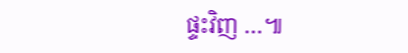ផ្ទះវិញ …៕